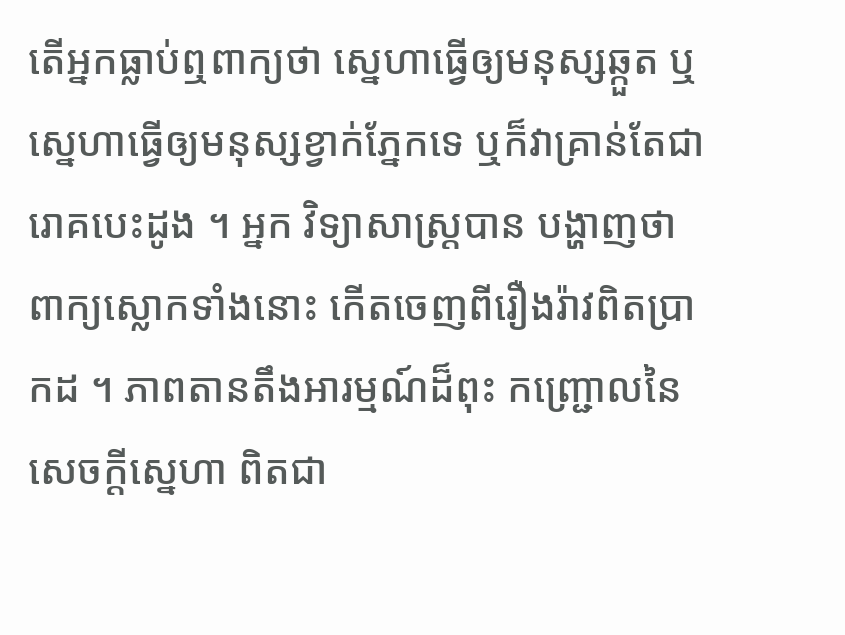តើអ្នកធ្លាប់ឮពាក្យថា ស្នេហាធ្វើឲ្យមនុស្សឆ្កួត ឬស្នេហាធ្វើឲ្យមនុស្សខ្វាក់ភ្នែកទេ ឬក៏វាគ្រាន់តែជារោគបេះដូង ។ អ្នក វិទ្យាសាស្ត្របាន បង្ហាញថា ពាក្យស្លោកទាំងនោះ កើតចេញពីរឿងរ៉ាវពិតប្រាកដ ។ ភាពតានតឹងអារម្មណ៍ដ៏ពុះ កញ្ជ្រោលនៃសេចក្ដីស្នេហា ពិតជា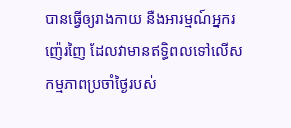បានធ្វើឲ្យរាងកាយ នឺងអារម្មណ៍អ្នករញ៉េរញៃ ដែលវាមានឥទ្ធិពលទៅលើសកម្មភាពប្រចាំថ្ងៃរបស់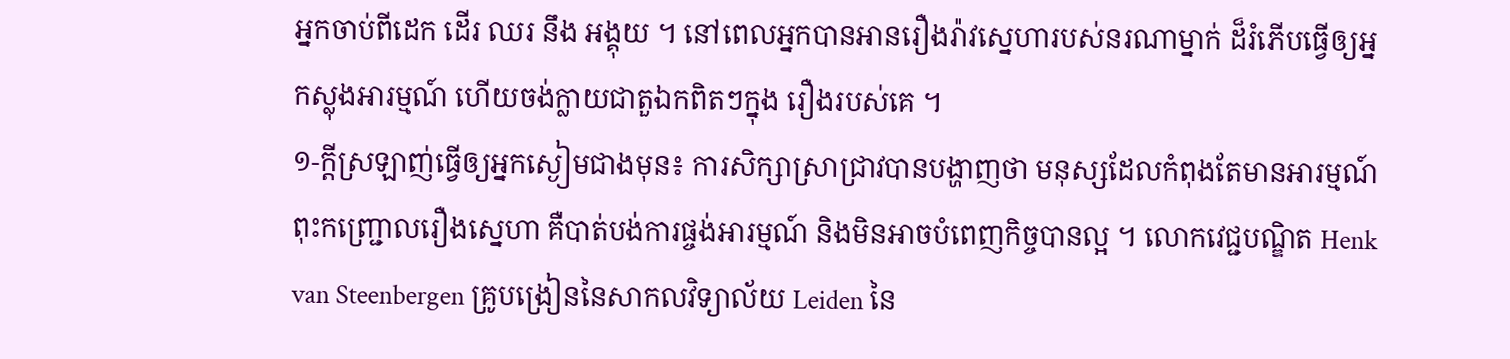អ្នកចាប់ពីដេក ដើរ ឈរ នឹង អង្គុយ ។ នៅពេលអ្នកបានអានរឿងរ៉ាវស្នេហារបស់នរណាម្នាក់ ដ៏រំភើបធ្វើឲ្យអ្នកស្លុងអារម្មណ៍ ហើយចង់ក្លាយជាតួឯកពិតៗក្នុង រឿងរបស់គេ ។
១-ក្ដីស្រឡាញ់ធ្វើឲ្យអ្នកស្ងៀមជាងមុន៖ ការសិក្សាស្រាជា្រវបានបង្ហាញថា មនុស្សដែលកំពុងតែមានអារម្មណ៍ ពុះកញ្ជ្រោលរឿងស្នេហា គឺបាត់បង់ការផ្ចង់អារម្មណ៍ និងមិនអាចបំពេញកិច្ចបានល្អ ។ លោកវេជ្ជបណ្ឌិត Henk van Steenbergen គ្រូបង្រៀននៃសាកលវិទ្យាល័យ Leiden នៃ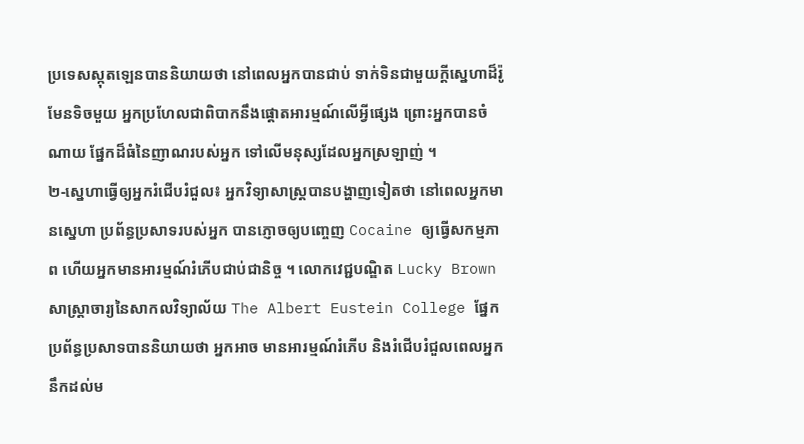ប្រទេសស្កុតឡេនបាននិយាយថា នៅពេលអ្នកបានជាប់ ទាក់ទិនជាមួយក្ដីស្នេហាដ៏រ៉ូមែនទិចមួយ អ្នកប្រហែលជាពិបាកនឹងផ្តោតអារម្មណ៍លើអ្វីផ្សេង ព្រោះអ្នកបានចំណាយ ផ្នែកដ៏ធំនៃញាណរបស់អ្នក ទៅលើមនុស្សដែលអ្នកស្រឡាញ់ ។
២-ស្នេហាធ្វើឲ្យអ្នករំជើបរំជួល៖ អ្នកវិទ្យាសាស្ត្របានបង្ហាញទៀតថា នៅពេលអ្នកមានស្នេហា ប្រព័ន្ធប្រសាទរបស់អ្នក បានភ្ញោចឲ្យបញ្ចេញ Cocaine ឲ្យធ្វើសកម្មភាព ហើយអ្នកមានអារម្មណ៍រំភើបជាប់ជានិច្ច ។ លោកវេជ្ជបណ្ឌិត Lucky Brown សាស្ត្រាចារ្យនៃសាកលវិទ្យាល័យ The Albert Eustein College ផ្នែកប្រព័ន្ធប្រសាទបាននិយាយថា អ្នកអាច មានអារម្មណ៍រំភើប និងរំជើបរំជួលពេលអ្នកនឹកដល់ម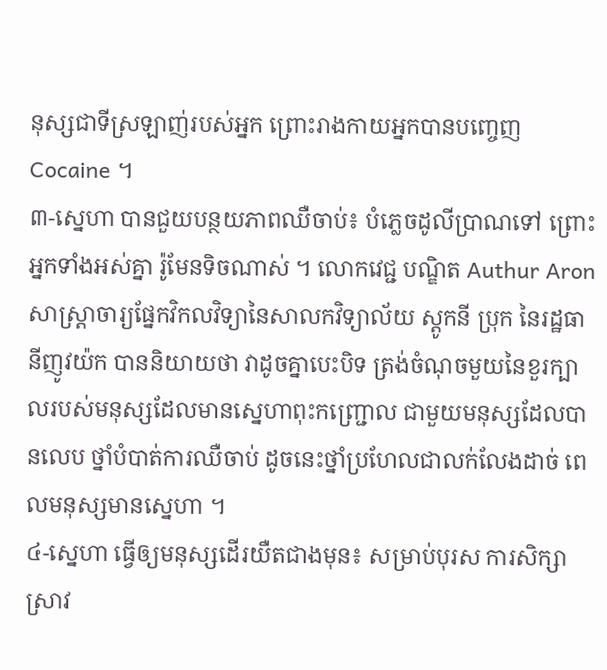នុស្សជាទីស្រឡាញ់របស់អ្នក ព្រោះរាងកាយអ្នកបានបញ្ចេញ Cocaine ។
៣-ស្នេហា បានជួយបន្ថយភាពឈឺចាប់៖ បំភ្លេចដូលីប្រាណទៅ ព្រោះអ្នកទាំងអស់គ្នា រ៉ូមែនទិចណាស់ ។ លោកវេជ្ជ បណ្ឌិត Authur Aron សាស្ត្រាចារ្យផ្នែកវិកលវិទ្យានៃសាលកវិទ្យាល័យ ស្តូកនី ប្រុក នៃរដ្ឋធានីញូវយ៉ក បាននិយាយថា វាដូចគ្នាបេះបិទ ត្រង់ចំណុចមួយនៃខួរក្បាលរបស់មនុស្សដែលមានស្នេហាពុះកញ្ជ្រោល ជាមួយមនុស្សដែលបានលេប ថ្នាំបំបាត់ការឈឺចាប់ ដូចនេះថ្នាំប្រហែលជាលក់លែងដាច់ ពេលមនុស្សមានស្នេហា ។
៤-ស្នេហា ធ្វើឲ្យមនុស្សដើរយឺតជាងមុន៖ សម្រាប់បុរស ការសិក្សាស្រាវ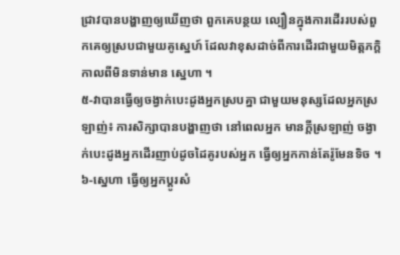ជ្រាវបានបង្ហាញឲ្យឃើញថា ពួកគេបន្ថយ ល្បឿនក្នុងការដើររបស់ពួកគេឲ្យស្របជាមួយគូស្នេហ៍ ដែលវាខុសដាច់ពីការដើរជាមួយមិត្តភក្តិកាលពីមិនទាន់មាន ស្នេហា ។
៥-វាបានធ្វើឲ្យចង្វាក់បេះដូងអ្នកស្របគ្នា ជាមួយមនុស្សដែលអ្នកស្រឡាញ់៖ ការសិក្សាបានបង្ហាញថា នៅពេលអ្នក មានក្តីស្រឡាញ់ ចង្វាក់បេះដូងអ្នកដើរញាប់ដូចដៃគូរបស់អ្នក ធ្វើឲ្យអ្នកកាន់តែរ៉ូមែនទិច ។
៦-ស្នេហា ធ្វើឲ្យអ្នកប្ដូរសំ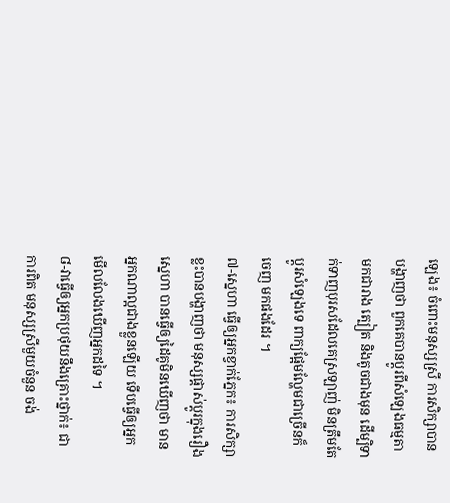ឡេង៖ ចំពោះមនុស្សស្រី ការសិក្សាបានបង្ហាញថា ពួកគេបានប្ដូរពីសំឡេងធម្មតា មកជារាង ត្បៀត និងតូចជាងមុន ដើម្បិទាក់ទាញបុរសដែលគេស្រឡាញ់ មិនត្រឹមតែប្ដូរសំឡេងទេ ពាក្យផ្អែមល្ហែមជាច្រើនក៏ចេញ មកផងដែរ ។
៧-ស្នេហា ធ្វើឲ្យអ្នកខ្វាក់ភ្នែក៖ ការសិក្សាខ្លះបានបង្ហាញថា មនុស្សផ្ដាស់ប្ដូរក្នុងរឿងស្នេហា បានធ្វើឲ្យដៃគូមិនឃើញថា មានអ្នកណាល្អជាងខ្លួនឡើយ ទើបធ្វើឲ្យអ្នកមើលលែងឃើញអ្នកដទៃ ។
៨-វាធ្វើឲ្យអ្នកប្រថុយនឹងគ្រោះថ្នាក់៖ ជាការពិត មនុស្សស្រីមួយចំនួន ចង់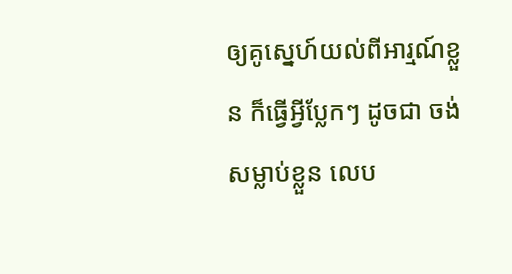ឲ្យគូស្នេហ៍យល់ពីអារ្មណ៍ខ្លួន ក៏ធ្វើអ្វីប្លែកៗ ដូចជា ចង់សម្លាប់ខ្លួន លេប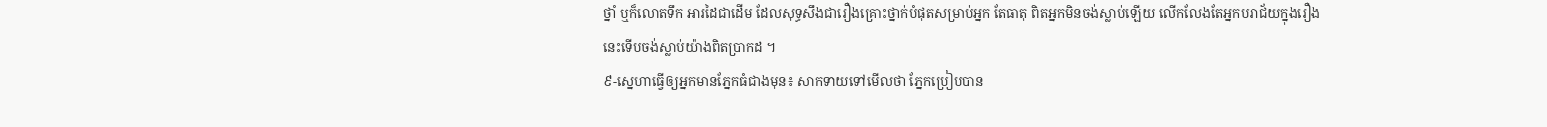ថ្នាំ ឬក៏លោតទឹក អារដៃជាដើម ដែលសុទ្ធសឹងជារឿងគ្រោះថ្នាក់បំផុតសម្រាប់អ្នក តែធាតុ ពិតអ្នកមិនចង់ស្លាប់ឡើយ លើកលែងតែអ្នកបរាជ័យក្នុងរឿងនេះទើបចង់ស្លាប់យ៉ាងពិតប្រាកដ ។
៩-ស្នេហាធ្វើឲ្យអ្នកមានភ្នែកធំជាងមុន៖ សាកទាយទៅមើលថា ភ្នែកប្រៀបបាន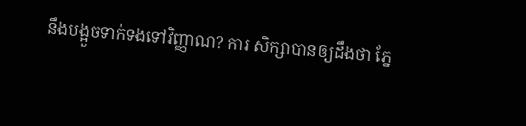នឹងបង្អួចទាក់ទងទៅវិញ្ញាណ? ការ សិក្សាបានឲ្យដឹងថា ភ្នែ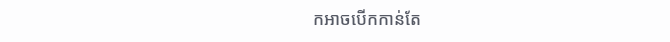កអាចបើកកាន់តែ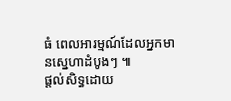ធំ ពេលអារម្មណ៍ដែលអ្នកមានស្នេហាដំបូងៗ ៕
ផ្តល់សិទ្ធដោយ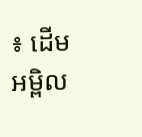៖ ដើមអម្ពិល